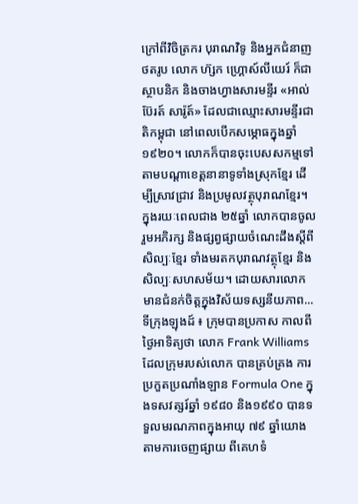ក្រៅពីវិចិត្រករ បុរាណវិទូ និងអ្នកជំនាញថតរូប លោក ហ៊្សក ហ្គ្រោស៍លីយេរ៍ ក៏ជាស្ថាបនិក និងចាងហ្វាងសារមន្ទីរ «អាល់ប៊ែរត៍ សារ៉ូត៍» ដែលជាឈ្មោះសារមន្ទីរជាតិកម្ពុជា នៅពេលបើកសម្ភោធក្នុងឆ្នាំ១៩២០។ លោកក៏បានចុះបេសសកម្មទៅតាមបណ្តាខេត្តនានាទូទាំងស្រុកខ្មែរ ដើម្បីស្រាវជ្រាវ និងប្រមូលវត្ថុបុរាណខ្មែរ។ ក្នុងរយៈពេលជាង ២៥ឆ្នាំ លោកបានចូលរួមអភិរក្ស និងផ្សព្វផ្សាយចំណេះដឹងស្តីពីសិល្បៈខ្មែរ ទាំងមរតកបុរាណវត្ថុខ្មែរ និងសិល្បៈសហសម័យ។ ដោយសារលោកមានជំនក់ចិត្តក្នុងវិស័យទស្សនីយភាព...
ទីក្រុងឡុងដ៍ ៖ ក្រុមបានប្រកាស កាលពីថ្ងៃអាទិត្យថា លោក Frank Williams ដែលក្រុមរបស់លោក បានគ្រប់គ្រង ការប្រកួតប្រណាំងឡាន Formula One ក្នុងទសវត្សរ៍ឆ្នាំ ១៩៨០ និង១៩៩០ បានទទួលមរណភាពក្នុងអាយុ ៧៩ ឆ្នាំយោងតាមការចេញផ្សាយ ពីគេហទំ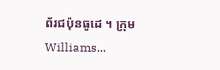ព័រជប៉ុនធូដេ ។ ក្រុម Williams...